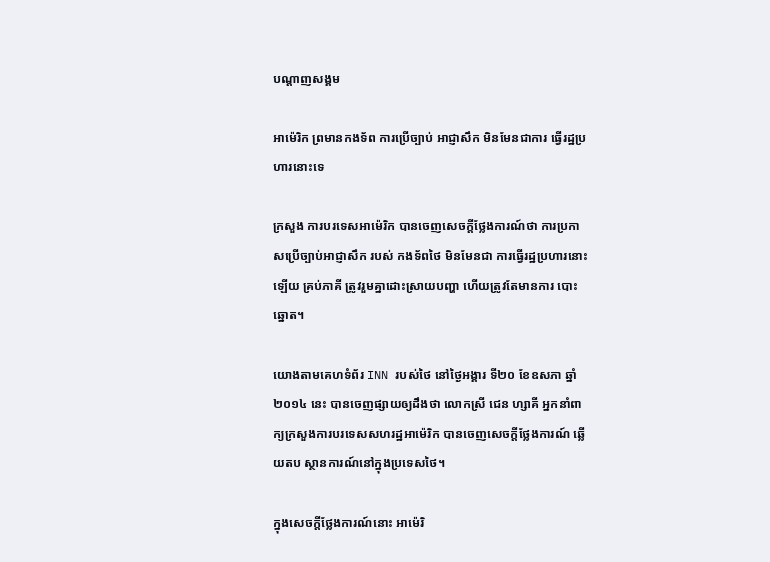បណ្តាញសង្គម

អាម៉េរិក ព្រមានកងទ័ព ការប្រើច្បាប់ អាជ្ញាសឹក មិនមែនជាការ ធ្វើរដ្ឋប្រហារនោះទេ

ក្រសួង ការបរទេសអាម៉េរិក បានចេញសេចក្តីថ្លែងការណ៍ថា ការប្រកាសប្រើច្បាប់អាជ្ញាសឹក របស់ កងទ័ពថៃ មិនមែនជា ការធ្វើរដ្ឋប្រហារនោះឡើយ គ្រប់ភាគី ត្រូវរួមគ្នាដោះស្រាយបញ្ហា ហើយត្រូវតែមានការ បោះឆ្នោត។

យោងតាមគេហទំព័រ INN របស់ថៃ នៅថ្ងៃអង្គារ ទី២០ ខែឧសភា ឆ្នាំ២០១៤ នេះ បានចេញផ្សាយឲ្យដឹងថា លោកស្រី ជេន ហ្សាគី អ្នកនាំពាក្យក្រសួងការបរទេសសហរដ្ឋអាម៉េរិក បានចេញសេចក្តីថ្លែងការណ៍ ឆ្លើយតប ស្ថានការណ៍នៅក្នុងប្រទេសថៃ។

ក្នុងសេចក្តីថ្លែងការណ៍នោះ អាម៉េរិ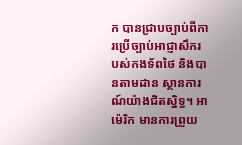ក បានជ្រាបច្បាប់ពីការប្រើច្បាប់អាជ្ញាសឹករបស់កងទ័ពថៃ និងបានតាមដាន ស្ថានការណ៍យ៉ាងជិតស្និទ្ធ។ អាម៉េរិក មានការព្រួយ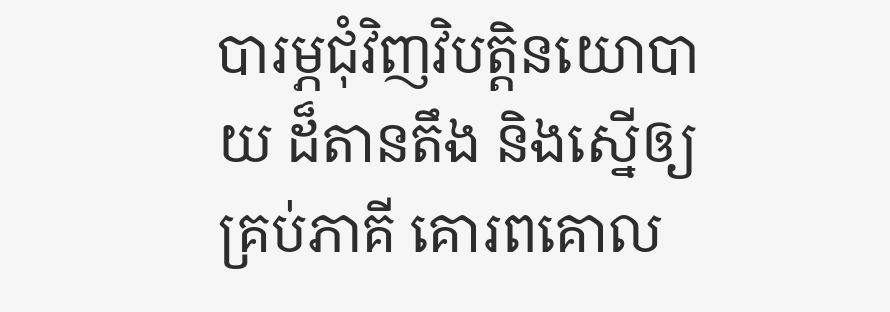បារម្ភជុំវិញវិបត្តិនយោបាយ ដ៏តានតឹង និងស្នើឲ្យគ្រប់ភាគី គោរពគោល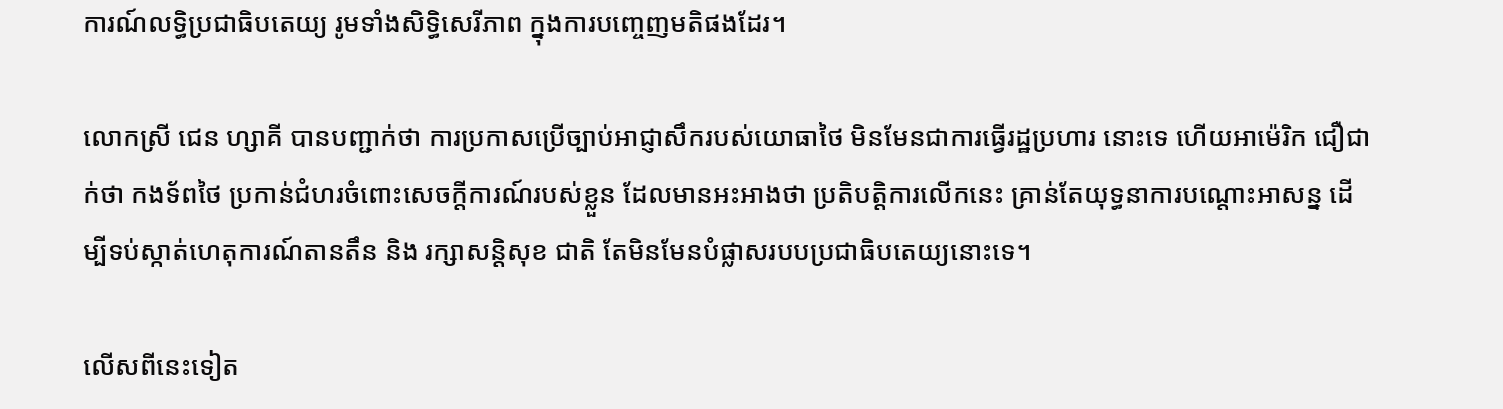ការណ៍លទ្ធិប្រជាធិបតេយ្យ រូមទាំងសិទ្ធិសេរីភាព ក្នុងការបញ្ចេញមតិផងដែរ។

លោកស្រី ជេន ហ្សាគី បានបញ្ជាក់ថា ការប្រកាសប្រើច្បាប់អាជ្ញាសឹករបស់យោធាថៃ មិនមែនជាការធ្វើរដ្ឋប្រហារ នោះទេ ហើយអាម៉េរិក ជឿជាក់ថា កងទ័ពថៃ ប្រកាន់ជំហរចំពោះសេចក្តីការណ៍របស់ខ្លួន ដែលមានអះអាងថា ប្រតិបត្តិការលើកនេះ គ្រាន់តែយុទ្ធនាការបណ្តោះអាសន្ន ដើម្បីទប់ស្កាត់ហេតុការណ៍តានតឹន និង រក្សាសន្តិសុខ ជាតិ តែមិនមែនបំផ្លាសរបបប្រជាធិបតេយ្យនោះទេ។

លើសពីនេះទៀត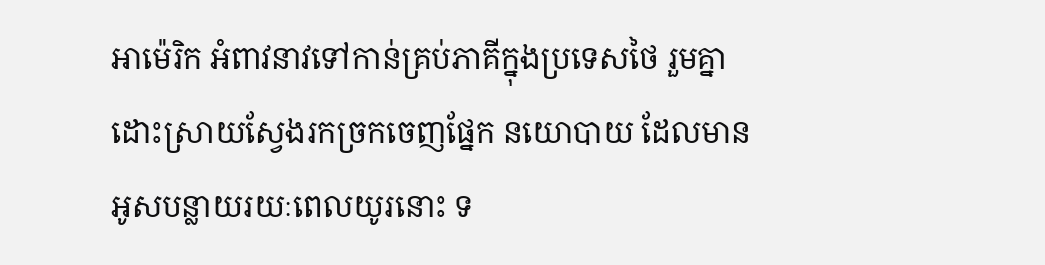អាម៉េរិក អំពាវនាវទៅកាន់គ្រប់ភាគីក្នុងប្រទេសថៃ រួមគ្នាដោះស្រាយស្វែងរកច្រកចេញផ្នែក នយោបាយ ដែលមានអូសបន្លាយរយៈពេលយូរនោះ ទ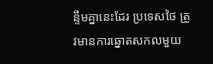ន្ទឹមគ្នានេះដែរ ប្រទេសថៃ ត្រូវមានការឆ្នោតសកលមួយ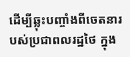ដើម្បីឆ្លុះបញ្ចាំងពីចេតនារបស់ប្រជាពលរដ្ឋថៃ ក្នុង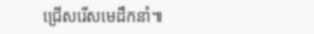ជ្រើសរើសមេដឹកនាំ៕